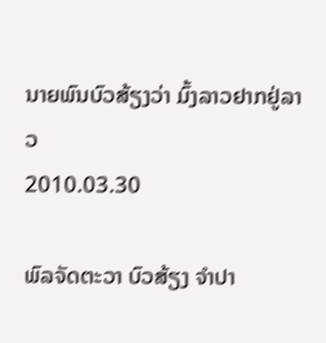ນາຍພົນບົວສ້ຽງວ່າ ມົ້ງລາວຢາກຢູ່ລາວ
2010.03.30

ພົລຈັດຕະວາ ບົວສ້ຽງ ຈຳປາ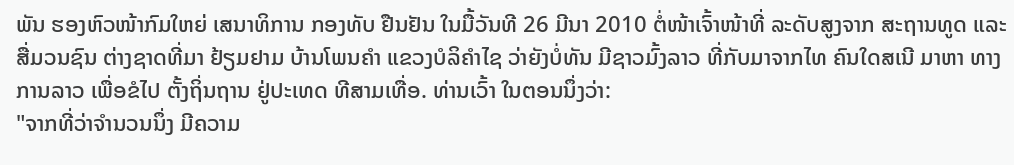ພັນ ຮອງຫົວໜ້າກົມໃຫຍ່ ເສນາທິການ ກອງທັບ ຢືນຢັນ ໃນມື້ວັນທີ 26 ມີນາ 2010 ຕໍ່ໜ້າເຈົ້າໜ້າທີ່ ລະດັບສູງຈາກ ສະຖານທູດ ແລະສື່ມວນຊົນ ຕ່າງຊາດທີ່ມາ ຢ້ຽມຢາມ ບ້ານໂພນຄຳ ແຂວງບໍລິຄຳໄຊ ວ່າຍັງບໍ່ທັນ ມີຊາວມົ້ງລາວ ທີ່ກັບມາຈາກໄທ ຄົນໃດສເນີ ມາຫາ ທາງການລາວ ເພື່ອຂໍໄປ ຕັ້ງຖິ່ນຖານ ຢູ່ປະເທດ ທີສາມເທື່ອ. ທ່ານເວົ້າ ໃນຕອນນຶ່ງວ່າ:
"ຈາກທີ່ວ່າຈຳນວນນຶ່ງ ມີຄວາມ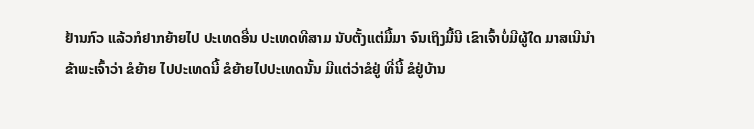ຢ້ານກົວ ແລ້ວກໍຢາກຍ້າຍໄປ ປະເທດອື່ນ ປະເທດທີສາມ ນັບຕັ້ງແຕ່ມື້ມາ ຈົນເຖິງມື້ນີ ເຂົາເຈົ້າບໍ່ມີຜູ້ໃດ ມາສເນີນຳ ຂ້າພະເຈົ້າວ່າ ຂໍຍ້າຍ ໄປປະເທດນີ້ ຂໍຍ້າຍໄປປະເທດນັ້ນ ມີແຕ່ວ່າຂໍຢູ່ ທີ່ນີ້ ຂໍຢູ່ບ້ານ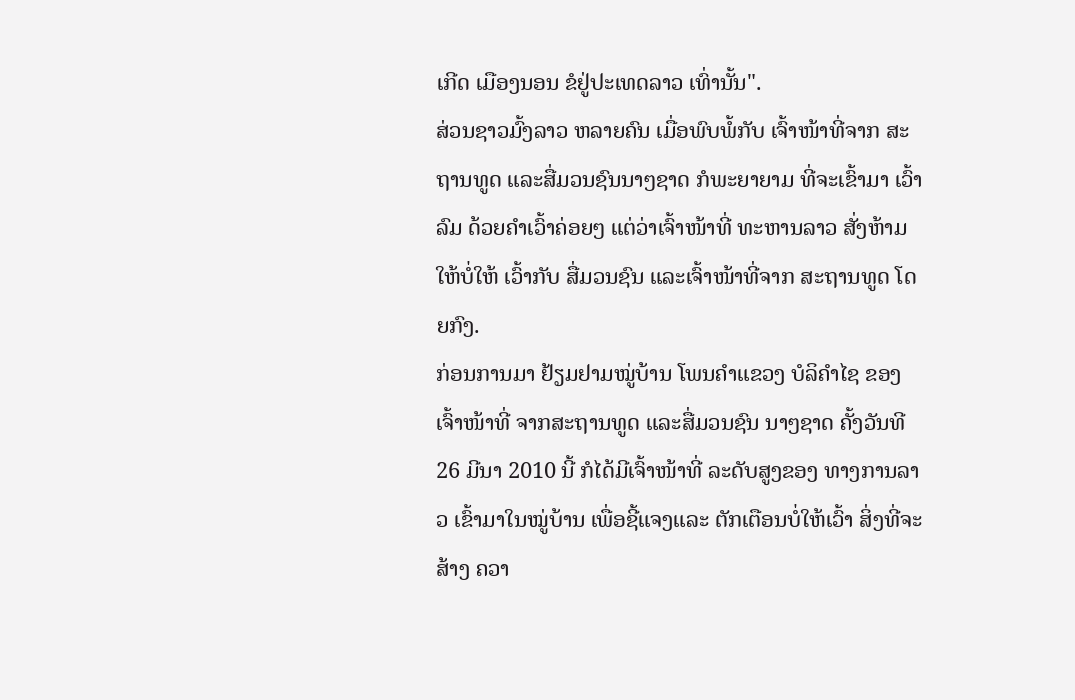ເກີດ ເມືອງນອນ ຂໍຢູ່ປະເທດລາວ ເທົ່ານັ້ນ".
ສ່ວນຊາວມົ້ງລາວ ຫລາຍຄົນ ເມື່ອພົບພໍ້ກັບ ເຈົ້າໜ້າທີ່ຈາກ ສະຖານທູດ ແລະສື່ມວນຊົນນາໆຊາດ ກໍພະຍາຍາມ ທີ່ຈະເຂົ້າມາ ເວົ້າລົມ ດ້ວຍຄຳເວົ້າຄ່ອຍໆ ແຕ່ວ່າເຈົ້າໜ້າທີ່ ທະຫານລາວ ສັ່ງຫ້າມໃຫ້ບໍ່ໃຫ້ ເວົ້າກັບ ສື່ມວນຊົນ ແລະເຈົ້າໜ້າທີ່ຈາກ ສະຖານທູດ ໂດຍກົງ.
ກ່ອນການມາ ຢ້ຽມຢາມໝູ່ບ້ານ ໂພນຄຳແຂວງ ບໍລິຄຳໄຊ ຂອງເຈົ້າໜ້າທີ່ ຈາກສະຖານທູດ ແລະສື່ມວນຊົນ ນາໆຊາດ ຄັ້ງວັນທີ 26 ມີນາ 2010 ນີ້ ກໍໄດ້ມີເຈົ້າໜ້າທີ່ ລະດັບສູງຂອງ ທາງການລາວ ເຂົ້າມາໃນໝູ່ບ້ານ ເພື່ອຊີ້ແຈງແລະ ຕັກເຕືອນບໍ່ໃຫ້ເວົ້າ ສິ່ງທີ່ຈະສ້າງ ຄວາ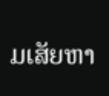ມເສັຍຫາ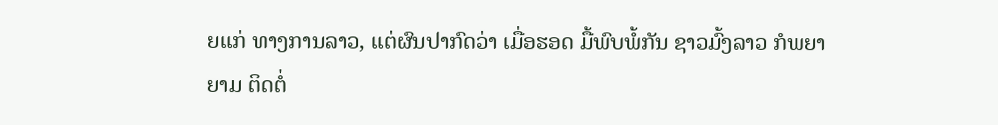ຍແກ່ ທາງການລາວ, ແຕ່ຜົນປາກົດວ່າ ເມື່ອຮອດ ມື້ພົບພໍ້ກັນ ຊາວມົ້ງລາວ ກໍພຍາຍາມ ຕິດຕໍ່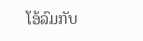ໂອ້ລົມກັບ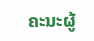ຄະນະຜູ້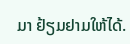ມາ ຢ້ຽມຢາມໃຫ້ໄດ້.